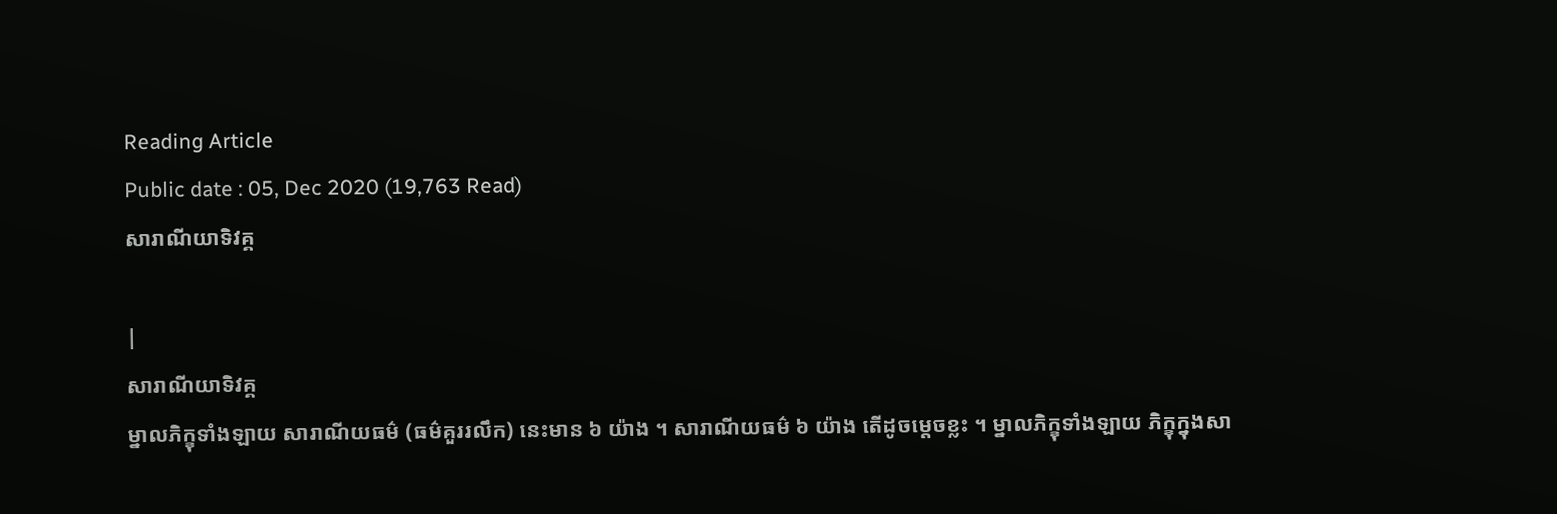Reading Article
Public date : 05, Dec 2020 (19,763 Read)
សារាណីយាទិវគ្គ

|
សារាណីយាទិវគ្គ
ម្នាលភិក្ខុទាំងឡាយ សារាណីយធម៌ (ធម៌គួររលឹក) នេះមាន ៦ យ៉ាង ។ សារាណីយធម៌ ៦ យ៉ាង តើដូចម្តេចខ្លះ ។ ម្នាលភិក្ខុទាំងឡាយ ភិក្ខុក្នុងសា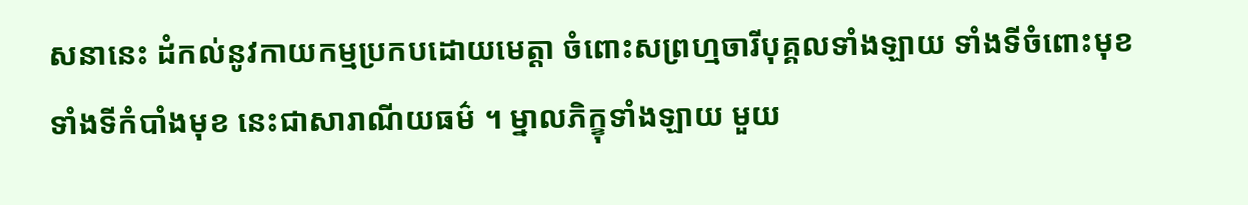សនានេះ ដំកល់នូវកាយកម្មប្រកបដោយមេត្តា ចំពោះសព្រហ្មចារីបុគ្គលទាំងឡាយ ទាំងទីចំពោះមុខ ទាំងទីកំបាំងមុខ នេះជាសារាណីយធម៌ ។ ម្នាលភិក្ខុទាំងឡាយ មួយ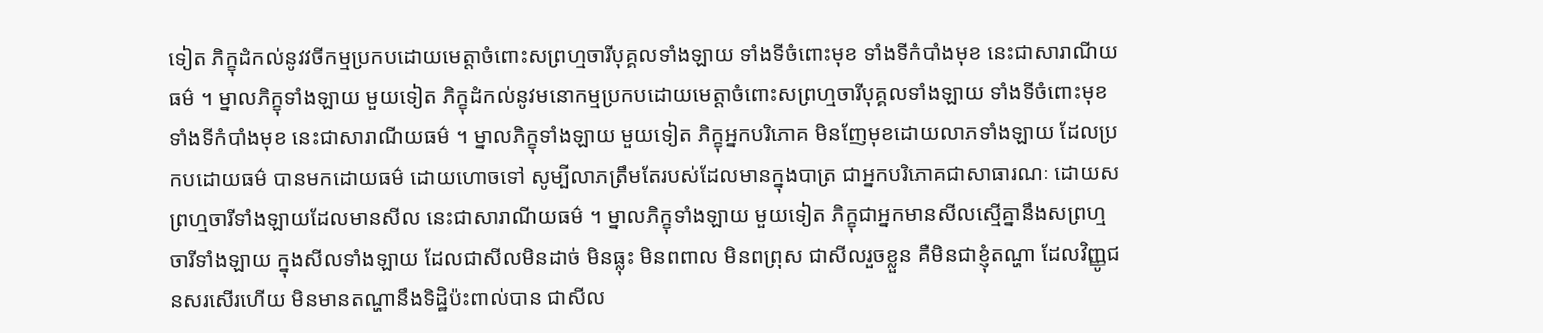ទៀត ភិក្ខុដំកល់នូវវចីកម្មប្រកបដោយមេត្តាចំពោះសព្រហ្មចារីបុគ្គលទាំងឡាយ ទាំងទីចំពោះមុខ ទាំងទីកំបាំងមុខ នេះជាសារាណីយធម៌ ។ ម្នាលភិក្ខុទាំងឡាយ មួយទៀត ភិក្ខុដំកល់នូវមនោកម្មប្រកបដោយមេត្តាចំពោះសព្រហ្មចារីបុគ្គលទាំងឡាយ ទាំងទីចំពោះមុខ ទាំងទីកំបាំងមុខ នេះជាសារាណីយធម៌ ។ ម្នាលភិក្ខុទាំងឡាយ មួយទៀត ភិក្ខុអ្នកបរិភោគ មិនញែមុខដោយលាភទាំងឡាយ ដែលប្រកបដោយធម៌ បានមកដោយធម៌ ដោយហោចទៅ សូម្បីលាភត្រឹមតែរបស់ដែលមានក្នុងបាត្រ ជាអ្នកបរិភោគជាសាធារណៈ ដោយសព្រហ្មចារីទាំងឡាយដែលមានសីល នេះជាសារាណីយធម៌ ។ ម្នាលភិក្ខុទាំងឡាយ មួយទៀត ភិក្ខុជាអ្នកមានសីលស្មើគ្នានឹងសព្រហ្មចារីទាំងឡាយ ក្នុងសីលទាំងឡាយ ដែលជាសីលមិនដាច់ មិនធ្លុះ មិនពពាល មិនពព្រុស ជាសីលរួចខ្លួន គឺមិនជាខ្ញុំតណ្ហា ដែលវិញ្ញូជនសរសើរហើយ មិនមានតណ្ហានឹងទិដ្ឋិប៉ះពាល់បាន ជាសីល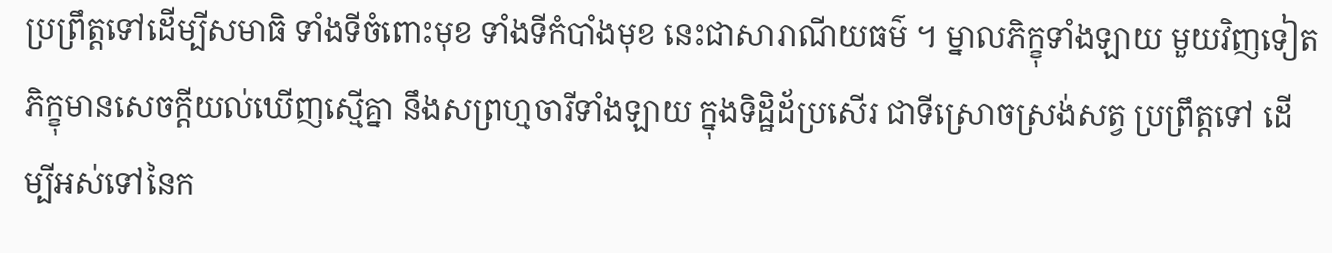ប្រព្រឹត្តទៅដើម្បីសមាធិ ទាំងទីចំពោះមុខ ទាំងទីកំបាំងមុខ នេះជាសារាណីយធម៌ ។ ម្នាលភិក្ខុទាំងឡាយ មួយវិញទៀត ភិក្ខុមានសេចក្តីយល់ឃើញស្មើគ្នា នឹងសព្រហ្មចារីទាំងឡាយ ក្នុងទិដ្ឋិដ័ប្រសើរ ជាទីស្រោចស្រង់សត្វ ប្រព្រឹត្តទៅ ដើម្បីអស់ទៅនៃក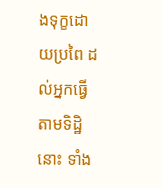ងទុក្ខដោយប្រពៃ ដល់អ្នកធ្វើតាមទិដ្ឋិនោះ ទាំង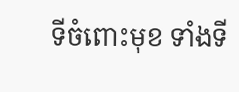ទីចំពោះមុខ ទាំងទី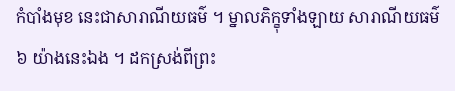កំបាំងមុខ នេះជាសារាណីយធម៌ ។ ម្នាលភិក្ខុទាំងឡាយ សារាណីយធម៌ ៦ យ៉ាងនេះឯង ។ ដកស្រង់ពីព្រះ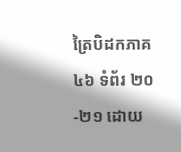ត្រៃបិដកភាគ ៤៦ ទំព័រ ២០-២១ ដោយ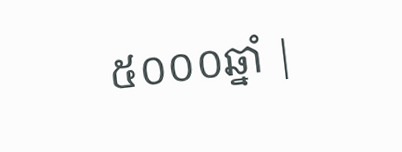៥០០០ឆ្នាំ |